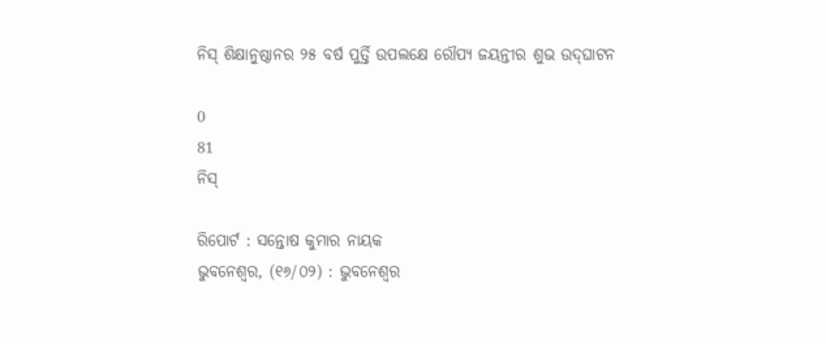ନିସ୍ ଶିକ୍ଷାନୁଷ୍ଠାନର ୨୫ ବର୍ଷ ପୁର୍ତ୍ତି ଉପଲକ୍ଷେ ରୌପ୍ୟ ଜୟନ୍ତୀର ଶୁଭ ଉଦ୍‌ଘାଟନ

0
81
ନିସ୍

ରିପୋର୍ଟ : ସନ୍ତୋଷ କୁମାର ନାୟକ
ଭୁବନେଶ୍ଵର, (୧୬/୦୨) : ଭୁବନେଶ୍ୱର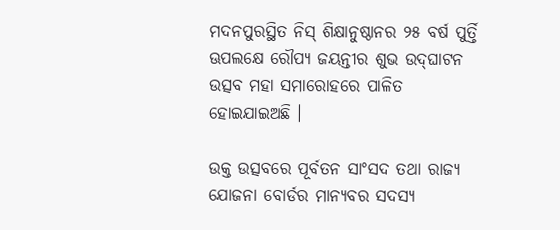ମଦନପୁରସ୍ଥିତ ନିସ୍ ଶିକ୍ଷାନୁଷ୍ଠାନର ୨୫ ବର୍ଷ ପୁର୍ତ୍ତି ଊପଲକ୍ଷେ ରୌପ୍ୟ ଜୟନ୍ତୀର ଶୁଭ ଉଦ୍‌ଘାଟନ ଉତ୍ସବ ମହା ସମାରୋହରେ ପାଳିତ ହୋଇଯାଇଅଛି ।

ଉକ୍ତ ଉତ୍ସବରେ ପୂର୍ବତନ ସାଂସଦ ତଥା ରାଜ୍ୟ ଯୋଜନା ବୋର୍ଡର ମାନ୍ୟବର ସଦସ୍ୟ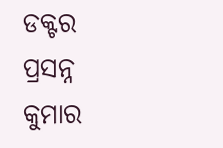ଡକ୍ଟର ପ୍ରସନ୍ନ କୁମାର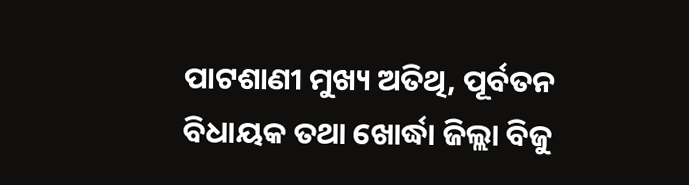ପାଟଶାଣୀ ମୁଖ୍ୟ ଅତିଥି, ପୂର୍ବତନ ବିଧାୟକ ତଥା ଖୋର୍ଦ୍ଧା ଜିଲ୍ଲା ବିଜୁ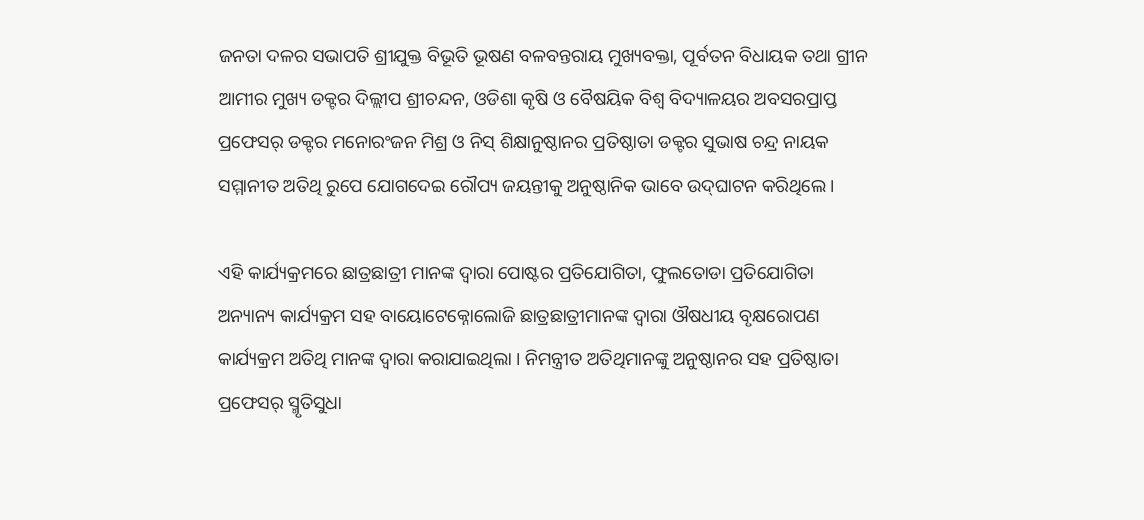ଜନତା ଦଳର ସଭାପତି ଶ୍ରୀଯୁକ୍ତ ବିଭୂତି ଭୂଷଣ ବଳବନ୍ତରାୟ ମୁଖ୍ୟବକ୍ତା, ପୂର୍ବତନ ବିଧାୟକ ତଥା ଗ୍ରୀନ ଆମୀର ମୁଖ୍ୟ ଡକ୍ଟର ଦିଲ୍ଲୀପ ଶ୍ରୀଚନ୍ଦନ, ଓଡିଶା କୃଷି ଓ ବୈଷୟିକ ବିଶ୍ଵ ବିଦ୍ୟାଳୟର ଅବସରପ୍ରାପ୍ତ ପ୍ରଫେସର୍ ଡକ୍ଟର ମନୋରଂଜନ ମିଶ୍ର ଓ ନିସ୍ ଶିକ୍ଷାନୁଷ୍ଠାନର ପ୍ରତିଷ୍ଠାତା ଡକ୍ଟର ସୁଭାଷ ଚନ୍ଦ୍ର ନାୟକ ସମ୍ମାନୀତ ଅତିଥି ରୁପେ ଯୋଗଦେଇ ରୌପ୍ୟ ଜୟନ୍ତୀକୁ ଅନୁଷ୍ଠାନିକ ଭାବେ ଉଦ୍‌ଘାଟନ କରିଥିଲେ ।

ଏହି କାର୍ଯ୍ୟକ୍ରମରେ ଛାତ୍ରଛାତ୍ରୀ ମାନଙ୍କ ଦ୍ଵାରା ପୋଷ୍ଟର ପ୍ରତିଯୋଗିତା, ଫୁଲତୋଡା ପ୍ରତିଯୋଗିତା ଅନ୍ୟାନ୍ୟ କାର୍ଯ୍ୟକ୍ରମ ସହ ବାୟୋଟେକ୍ନୋଲୋଜି ଛାତ୍ରଛାତ୍ରୀମାନଙ୍କ ଦ୍ଵାରା ଔଷଧୀୟ ବୃକ୍ଷରୋପଣ କାର୍ଯ୍ୟକ୍ରମ ଅତିଥି ମାନଙ୍କ ଦ୍ଵାରା କରାଯାଇଥିଲା । ନିମନ୍ତ୍ରୀତ ଅତିଥିମାନଙ୍କୁ ଅନୁଷ୍ଠାନର ସହ ପ୍ରତିଷ୍ଠାତା ପ୍ରଫେସର୍ ସ୍ମୃତିସୁଧା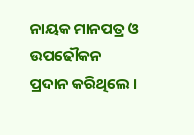ନାୟକ ମାନପ‌ତ୍ର ଓ ଉପଢୌକନ ପ୍ରଦାନ କରିଥିଲେ ।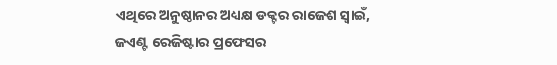ଏଥିରେ ଅନୁଷ୍ଠାନର ଅଧ୍ୟକ୍ଷ ଡକ୍ଟର ରାଜେଶ ସ୍ୱାଇଁ, ଜଏଣ୍ଟ ରେଜିଷ୍ଟାର ପ୍ରଫେସର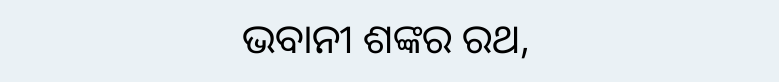ଭବାନୀ ଶଙ୍କର ରଥ,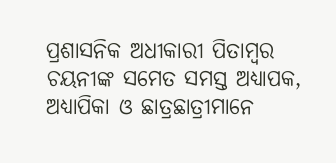ପ୍ରଶାସନିକ ଅଧୀକାରୀ ପିତାମ୍ବର ଚୟନୀଙ୍କ ସମେତ ସମସ୍ତ ଅଧ୍ୟାପକ, ଅଧ୍ୟାପିକା ଓ ଛାତ୍ରଛାତ୍ରୀମାନେ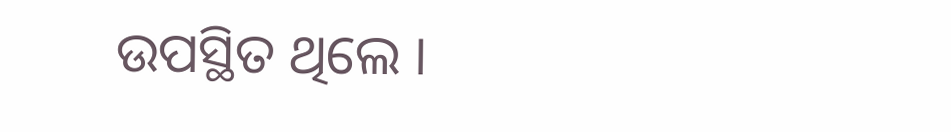ଉପସ୍ଥିତ ଥିଲେ ।